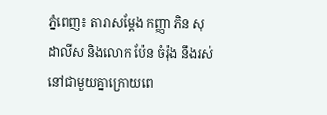ភ្នំពេញ៖ តារាសម្តែង កញ្ញា ភិន សុដាលីស និងលោក ប៉ែន ចំរ៉ុង នឹងរស់នៅជាមួយគ្នាក្រោយពេ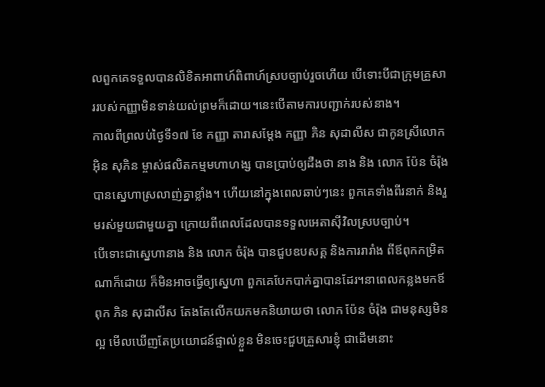លពួកគេទទួលបានលិខិតអាពាហ៍ពិពាហ៍ស្របច្បាប់រួចហើយ បើទោះបីជាក្រុមគ្រួសាររបស់កញ្ញាមិនទាន់យល់ព្រមក៏ដោយ។នេះបើតាមការបញ្ជាក់របស់នាង។
កាលពីព្រលប់ថ្ងៃទី១៧ ខែ កញ្ញា តារាសម្តែង កញ្ញា ភិន សុដាលីស ជាកូនស្រីលោក អ៊ិន សុភិន ម្ចាស់ផលិតកម្មមហាហង្ស បានប្រាប់ឲ្យដឺងថា នាង និង លោក ប៉ែន ចំរ៉ុង បានស្នេហាស្រលាញ់គ្នាខ្លាំង។ ហើយនៅក្នុងពេលឆាប់ៗនេះ ពួកគេទាំងពីរនាក់ និងរួមរស់មួយជាមួយគ្នា ក្រោយពីពេលដែលបានទទួលអេតាស៊ីវិលស្របច្បាប់។
បើទោះជាស្នេហានាង និង លោក ចំរ៉ុង បានជួបឧបសគ្គ និងការរារាំង ពីឪពុកកម្រិតណាក៏ដោយ ក៏មិនអាចធ្វើឲ្យស្នេហា ពួកគេបែកបាក់គ្នាបានដែរ។នាពេលកន្លងមកឪពុក ភិន សុដាលីស តែងតែលើកយកមកនិយាយថា លោក ប៉ែន ចំរ៉ុង ជាមនុស្សមិនល្អ មើលឃើញតែប្រយោជន៍ផ្ទាល់ខ្លួន មិនចេះជួបគ្រួសារខ្ញុំ ជាដើមនោះ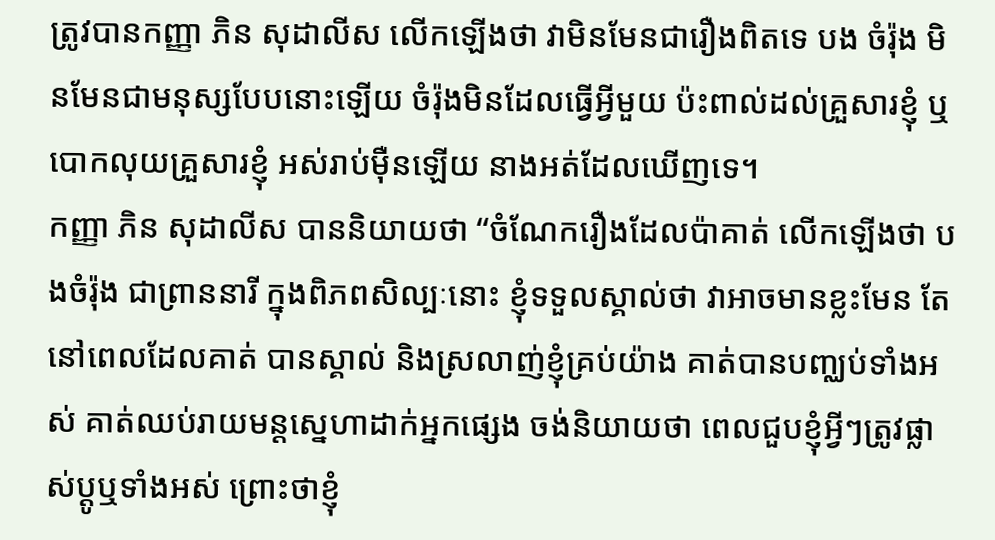ត្រូវបានកញ្ញា ភិន សុដាលីស លើកឡើងថា វាមិនមែនជារឿងពិតទេ បង ចំរ៉ុង មិនមែនជាមនុស្សបែបនោះឡើយ ចំរ៉ុងមិនដែលធ្វើអ្វីមួយ ប៉ះពាល់ដល់គ្រួសារខ្ញុំ ឬបោកលុយគ្រួសារខ្ញុំ អស់រាប់ម៉ឺនឡើយ នាងអត់ដែលឃើញទេ។
កញ្ញា ភិន សុដាលីស បាននិយាយថា “ចំណែករឿងដែលប៉ាគាត់ លើកឡើងថា បងចំរ៉ុង ជាព្រាននារី ក្នុងពិភពសិល្បៈនោះ ខ្ញុំទទួលស្គាល់ថា វាអាចមានខ្លះមែន តែនៅពេលដែលគាត់ បានស្គាល់ និងស្រលាញ់ខ្ញុំគ្រប់យ៉ាង គាត់បានបញ្ឈប់ទាំងអស់ គាត់ឈប់រាយមន្តស្នេហាដាក់អ្នកផ្សេង ចង់និយាយថា ពេលជួបខ្ញុំអ្វីៗត្រូវផ្លាស់ប្ដូឬទាំងអស់ ព្រោះថាខ្ញុំ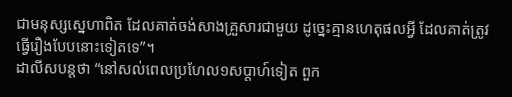ជាមនុស្សស្នេហាពិត ដែលគាត់ចង់សាងគ្រួសារជាមួយ ដូច្នេះគ្មានហេតុផលអ្វី ដែលគាត់ត្រូវធ្វើរឿងបែបនោះទៀតទេ”។
ដាលីសបន្តថា “នៅសល់ពេលប្រហែល១សប្តាហ៍ទៀត ពួក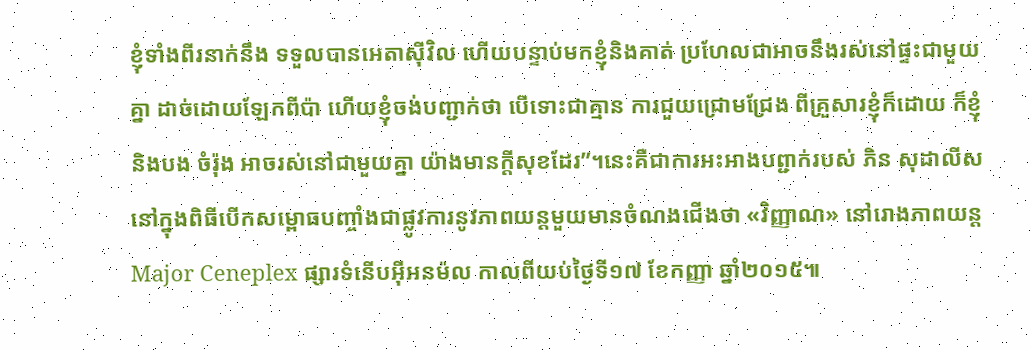ខ្ញុំទាំងពីរនាក់នឹង ទទួលបានអេតាស៊ីវិល ហើយបន្ទាប់មកខ្ញុំនិងគាត់ ប្រហែលជាអាចនឹងរស់នៅផ្ទះជាមួយគ្នា ដាច់ដោយឡែកពីប៉ា ហើយខ្ញុំចង់បញ្ជាក់ថា បើទោះជាគ្មាន ការជួយជ្រោមជ្រែង ពីគ្រួសារខ្ញុំក៏ដោយ ក៏ខ្ញុំនិងបង ចំរ៉ុង អាចរស់នៅជាមួយគ្នា យ៉ាងមានក្តីសុខដែរ”។នេះគឺជាការអះអាងបព្ជាក់របស់ ភិន សុដាលីស នៅក្នុងពិធីបើកសម្ពោធបញ្ចាំងជាផ្លូវការនូវភាពយន្តមួយមានចំណងជើងថា «វិញ្ញាណ» នៅរោងភាពយន្ត Major Ceneplex ផ្សារទំនើបអ៊ីអនម៉ល កាលពីយប់ថ្ងៃទី១៧ ខែកញ្ញា ឆ្នាំ២០១៥៕